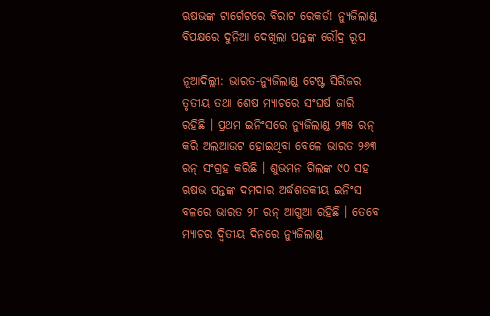ଋଷଭଙ୍କ ଟାର୍ଗେଟରେ ବିରାଟ ରେକର୍ଡ! ନ୍ୟୁଜିଲାଣ୍ଡ ବିପକ୍ଷରେ ଦୁନିଆ ଦେଖିଲା ପନ୍ତଙ୍କ ରୌଦ୍ର ରୂପ

ନୂଆଦିଲ୍ଲୀ: ଭାରତ-ନ୍ୟୁଜିଲାଣ୍ଡ ଟେଷ୍ଟ ସିରିଜର ତୃତୀୟ ତଥା ଶେଷ ମ୍ୟାଚରେ ସଂଘର୍ଷ ଜାରି ରହିଛି । ପ୍ରଥମ ଇନିଂସରେ ନ୍ୟୁଜିଲାଣ୍ଡ ୨୩୫ ରନ୍ କରି ଅଲଆଉଟ ହୋଇଥିବା ବେଳେ ଭାରତ ୨୬୩ ରନ୍ ସଂଗ୍ରହ କରିଛି । ଶୁଭମନ ଗିଲଙ୍କ ୯୦ ସହ ଋଷଭ ପନ୍ତଙ୍କ ଦମଦାର ଅର୍ଦ୍ଧଶତକୀୟ ଇନିଂସ ବଳରେ ଭାରତ ୨୮ ରନ୍ ଆଗୁଆ ରହିଛି । ତେବେ ମ୍ୟାଚର ଦ୍ୱିତୀୟ ଦିନରେ ନ୍ୟୁଜିଲାଣ୍ଡ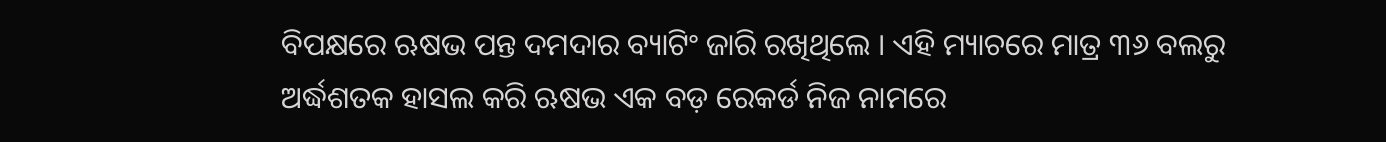ବିପକ୍ଷରେ ଋଷଭ ପନ୍ତ ଦମଦାର ବ୍ୟାଟିଂ ଜାରି ରଖିଥିଲେ । ଏହି ମ୍ୟାଚରେ ମାତ୍ର ୩୬ ବଲରୁ ଅର୍ଦ୍ଧଶତକ ହାସଲ କରି ଋଷଭ ଏକ ବଡ଼ ରେକର୍ଡ ନିଜ ନାମରେ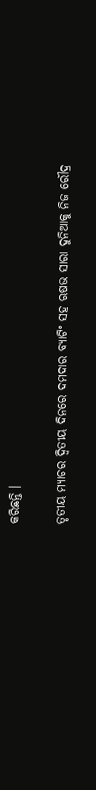କରିଛନ୍ତି ।

ତୃତୀୟ ମ୍ୟାଚର ଦ୍ୱିତୀୟ ଦିନରେ ଦମଦାର ବ୍ୟାଟିଂ ସହ ଋଷଭ ସାରା ଦୁନିଆକୁ ନିଜ ରୌଦ୍ର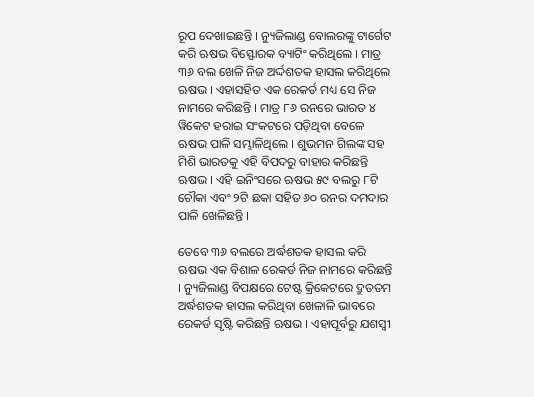ରୂପ ଦେଖାଇଛନ୍ତି । ନ୍ୟୁଜିଲାଣ୍ଡ ବୋଲରଙ୍କୁ ଟାର୍ଗେଟ କରି ଋଷଭ ବିସ୍ଫୋରକ ବ୍ୟାଟିଂ କରିଥିଲେ । ମାତ୍ର ୩୬ ବଲ ଖେଳି ନିଜ ଅର୍ଦ୍ଦଶତକ ହାସଲ କରିଥିଲେ ଋଷଭ । ଏହାସହିତ ଏକ ରେକର୍ଡ ମଧ୍ୟ ସେ ନିଜ ନାମରେ କରିଛନ୍ତି । ମାତ୍ର ୮୬ ରନରେ ଭାରତ ୪ ୱିକେଟ ହରାଇ ସଂକଟରେ ପଡ଼ିଥିବା ବେଳେ ଋଷଭ ପାଳି ସମ୍ଭାଳିଥିଲେ । ଶୁଭମନ ଗିଲଙ୍କ ସହ ମିଶି ଭାରତକୁ ଏହି ବିପଦରୁ ବାହାର କରିଛନ୍ତି ଋଷଭ । ଏହି ଇନିଂସରେ ଋଷଭ ୫୯ ବଲରୁ ୮ଟି ଚୌକା ଏବଂ ୨ଟି ଛକା ସହିତ ୬୦ ରନର ଦମଦାର ପାଳି ଖେଳିଛନ୍ତି ।

ତେବେ ୩୬ ବଲରେ ଅର୍ଦ୍ଧଶତକ ହାସଲ କରି ଋଷଭ ଏକ ବିଶାଳ ରେକର୍ଡ ନିଜ ନାମରେ କରିଛନ୍ତି । ନ୍ୟୁଜିଲାଣ୍ଡ ବିପକ୍ଷରେ ଟେଷ୍ଟ କ୍ରିକେଟରେ ଦ୍ରୁତତମ ଅର୍ଦ୍ଧଶତକ ହାସଲ କରିଥିବା ଖେଳାଳି ଭାବରେ ରେକର୍ଡ ସୃଷ୍ଟି କରିଛନ୍ତି ଋଷଭ । ଏହାପୂର୍ବରୁ ଯଶସ୍ୱୀ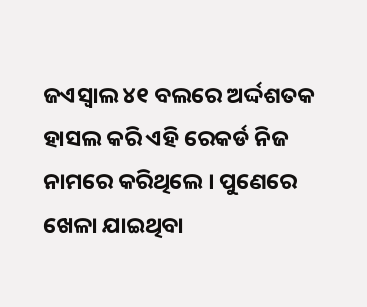ଜଏସ୍ୱାଲ ୪୧ ବଲରେ ଅର୍ଦ୍ଦଶତକ ହାସଲ କରି ଏହି ରେକର୍ଡ ନିଜ ନାମରେ କରିଥିଲେ । ପୁଣେରେ ଖେଳା ଯାଇଥିବା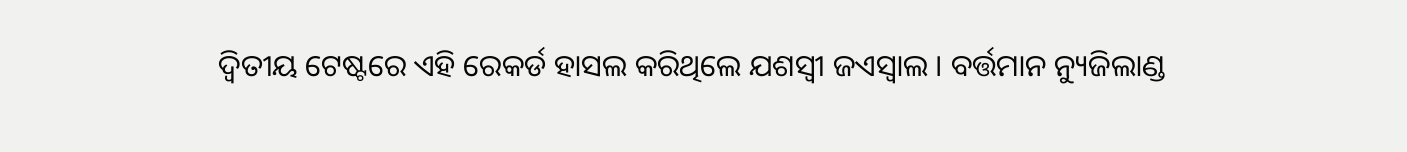ଦ୍ୱିତୀୟ ଟେଷ୍ଟରେ ଏହି ରେକର୍ଡ ହାସଲ କରିଥିଲେ ଯଶସ୍ୱୀ ଜଏସ୍ୱାଲ । ବର୍ତ୍ତମାନ ନ୍ୟୁଜିଲାଣ୍ଡ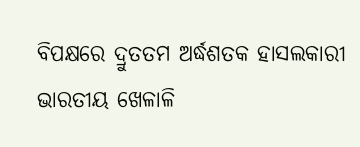ବିପକ୍ଷରେ ଦ୍ରୁତତମ ଅର୍ଦ୍ଧଶତକ ହାସଲକାରୀ ଭାରତୀୟ ଖେଳାଳି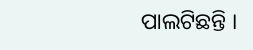ପାଲଟିଛନ୍ତି ।